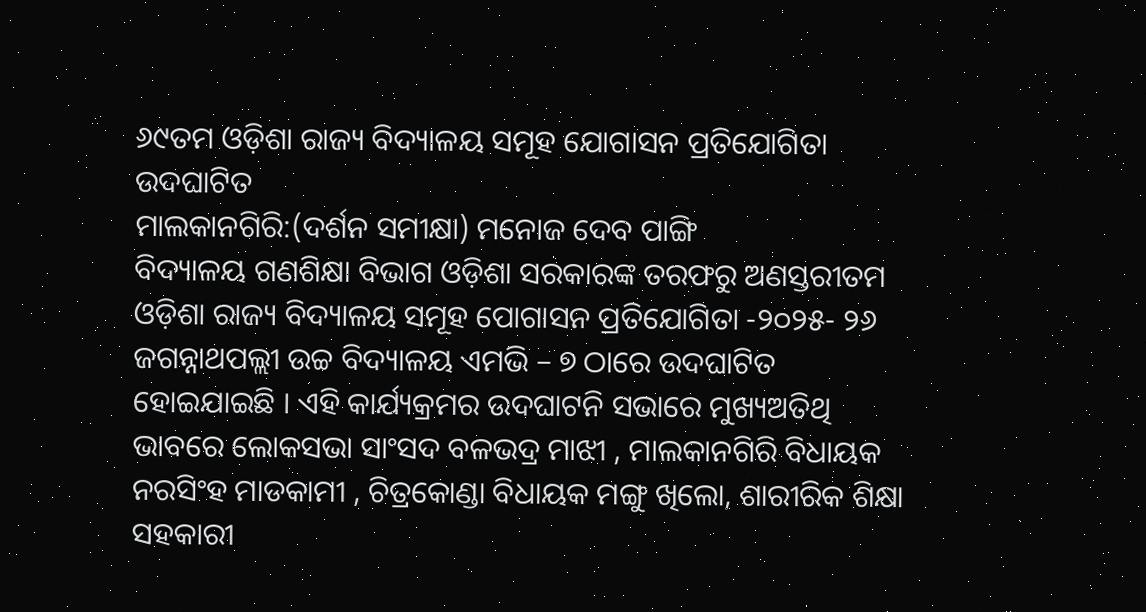୬୯ତମ ଓଡ଼ିଶା ରାଜ୍ୟ ବିଦ୍ୟାଳୟ ସମୂହ ଯୋଗାସନ ପ୍ରତିଯୋଗିତା ଉଦଘାଟିତ
ମାଲକାନଗିରି:(ଦର୍ଶନ ସମୀକ୍ଷା) ମନୋଜ ଦେବ ପାଙ୍ଗି
ବିଦ୍ୟାଳୟ ଗଣଶିକ୍ଷା ବିଭାଗ ଓଡ଼ିଶା ସରକାରଙ୍କ ତରଫରୁ ଅଣସ୍ତରୀତମ ଓଡ଼ିଶା ରାଜ୍ୟ ବିଦ୍ୟାଳୟ ସମୂହ ପୋଗାସନ ପ୍ରତିଯୋଗିତା -୨୦୨୫- ୨୬ ଜଗନ୍ନାଥପଲ୍ଲୀ ଉଚ୍ଚ ବିଦ୍ୟାଳୟ ଏମଭି – ୭ ଠାରେ ଉଦଘାଟିତ ହୋଇଯାଇଛି । ଏହି କାର୍ଯ୍ୟକ୍ରମର ଉଦଘାଟନି ସଭାରେ ମୁଖ୍ୟଅତିଥି ଭାବରେ ଲୋକସଭା ସାଂସଦ ବଳଭଦ୍ର ମାଝୀ , ମାଲକାନଗିରି ବିଧାୟକ ନରସିଂହ ମାଡକାମୀ , ଚିତ୍ରକୋଣ୍ଡା ବିଧାୟକ ମଙ୍ଗୁ ଖିଲୋ, ଶାରୀରିକ ଶିକ୍ଷା ସହକାରୀ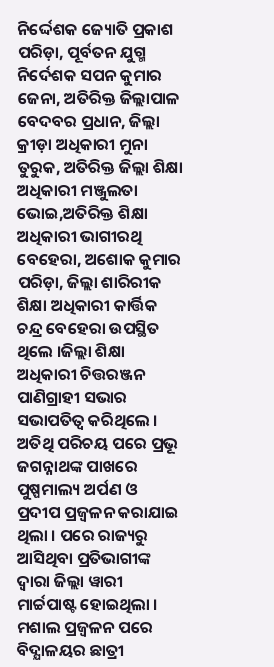ନିର୍ଦ୍ଦେଶକ ଜ୍ୟୋତି ପ୍ରକାଶ ପରିଡ଼ା, ପୂର୍ବତନ ଯୁଗ୍ମ ନିର୍ଦେଶକ ସପନ କୁମାର ଜେନା, ଅତିରିକ୍ତ ଜିଲ୍ଲାପାଳ ବେଦବର ପ୍ରଧାନ, ଜିଲ୍ଲା କ୍ରୀଡ଼ା ଅଧିକାରୀ ମୁନା ତୁରୁକ, ଅତିରିକ୍ତ ଜିଲ୍ଲା ଶିକ୍ଷା ଅଧିକାରୀ ମଞ୍ଜୁଲତା ଭୋଇ,ଅତିରିକ୍ତ ଶିକ୍ଷା ଅଧିକାରୀ ଭାଗୀରଥି ବେହେରା, ଅଶୋକ କୁମାର ପରିଡ଼ା, ଜିଲ୍ଲା ଶାରିରୀକ ଶିକ୍ଷା ଅଧିକାରୀ କାର୍ତ୍ତିକ ଚନ୍ଦ୍ର ବେହେରା ଉପସ୍ଥିତ ଥିଲେ ।ଜିଲ୍ଲା ଶିକ୍ଷା ଅଧିକାରୀ ଚିତ୍ତରଞ୍ଜନ ପାଣିଗ୍ରାହୀ ସଭାର ସଭାପତିତ୍ବ କରିଥିଲେ । ଅତିଥି ପରିଚୟ ପରେ ପ୍ରଭୂ ଜଗନ୍ନାଥଙ୍କ ପାଖରେ ପୁଷ୍ପମାଲ୍ୟ ଅର୍ପଣ ଓ ପ୍ରଦୀପ ପ୍ରଜ୍ଵଳନ କରାଯାଇ ଥିଲା । ପରେ ରାଜ୍ୟରୁ ଆସିଥିବା ପ୍ରତିଭାଗୀଙ୍କ ଦ୍ୱାରା ଜିଲ୍ଲା ୱାରୀ ମାର୍ଚ୍ଚପାଷ୍ଟ ହୋଇଥିଲା । ମଶାଲ ପ୍ରଜ୍ବଳନ ପରେ ବିଦ୍ଯାଳୟର ଛାତ୍ରୀ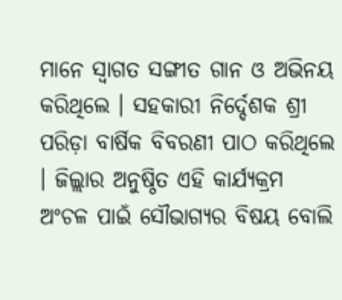ମାନେ ସ୍ୱାଗତ ସଙ୍ଗୀତ ଗାନ ଓ ଅଭିନୟ କରିଥିଲେ । ସହକାରୀ ନିର୍ଦ୍ଦେଶକ ଶ୍ରୀ ପରିଡ଼ା ବାର୍ଷିକ ବିବରଣୀ ପାଠ କରିଥିଲେ । ଜିଲ୍ଲାର ଅନୁଷ୍ଠିତ ଏହି କାର୍ଯ୍ୟକ୍ରମ ଅଂଚଳ ପାଇଁ ସୌଭାଗ୍ୟର ବିଷୟ ବୋଲି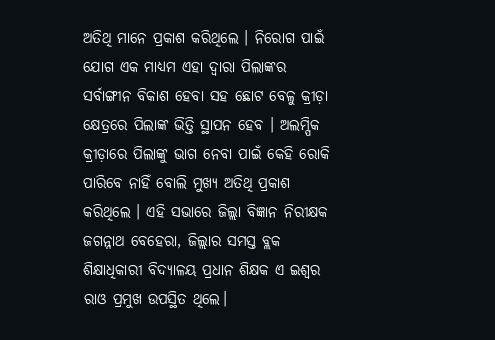ଅତିଥି ମାନେ ପ୍ରକାଶ କରିଥିଲେ । ନିରୋଗ ପାଇଁ ଯୋଗ ଏକ ମାଧ୍ୟମ ଏହା ଦ୍ୱାରା ପିଲାଙ୍କର ସର୍ବାଙ୍ଗୀନ ବିକାଶ ହେବା ସହ ଛୋଟ ବେଳୁ କ୍ରୀଡ଼ା କ୍ଷେତ୍ରରେ ପିଲାଙ୍କ ଭିତ୍ତି ସ୍ଥାପନ ହେବ । ଅଲମ୍ପିକ କ୍ରୀଡ଼ାରେ ପିଲାଙ୍କୁ ଭାଗ ନେବା ପାଇଁ କେହି ରୋକି ପାରିବେ ନାହିଁ ବୋଲି ମୁଖ୍ୟ ଅତିଥି ପ୍ରକାଶ କରିଥିଲେ । ଏହି ସଭାରେ ଜିଲ୍ଲା ବିଜ୍ଞାନ ନିରୀକ୍ଷକ ଜଗନ୍ନାଥ ବେହେରା, ଜିଲ୍ଲାର ସମସ୍ତ ବ୍ଲକ ଶିକ୍ଷାଧିକାରୀ ବିଦ୍ୟାଳୟ ପ୍ରଧାନ ଶିକ୍ଷକ ଏ ଇଶ୍ଵର ରାଓ ପ୍ରମୁଖ ଉପସ୍ଥିତ ଥିଲେ।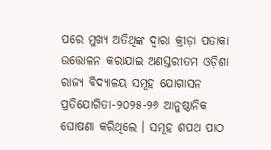ପରେ ମୁଖ୍ୟ ଅତିଥିଙ୍କ ଦ୍ୱାରା କ୍ରୀଡ଼ା ପତାକା ଉତ୍ତୋଳନ କରାଯାଇ ଅଣସ୍ତରୀତମ ଓଡ଼ିଶା ରାଜ୍ୟ ବିଦ୍ୟାଳୟ ସମୂହ ଯୋଗାସନ ପ୍ରତିଯୋଗିତା-୨୦୨୫-୨୬ ଆନୁଷ୍ଠାନିକ ଘୋଷଣା କରିଥିଲେ । ସମୂହ ଶପଥ ପାଠ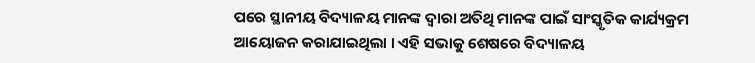ପରେ ସ୍ଥାନୀୟ ବିଦ୍ୟାଳୟ ମାନଙ୍କ ଦ୍ୱାରା ଅତିଥି ମାନଙ୍କ ପାଇଁ ସାଂସ୍କୃତିକ କାର୍ଯ୍ୟକ୍ରମ ଆୟୋଜନ କରାଯାଇଥିଲା । ଏହି ସଭାକୁ ଶେଷରେ ବିଦ୍ୟାଳୟ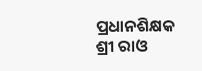ପ୍ରଧାନଶିକ୍ଷକ ଶ୍ରୀ ରାଓ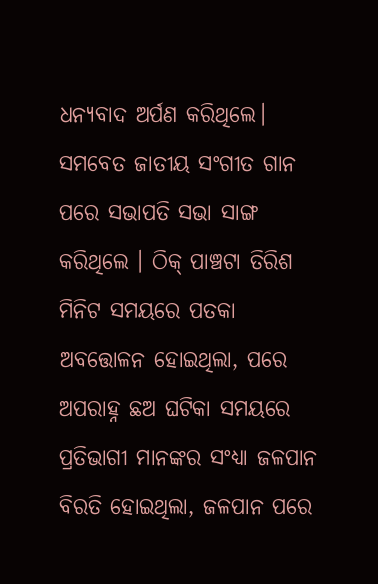ଧନ୍ୟବାଦ ଅର୍ପଣ କରିଥିଲେ। ସମବେତ ଜାତୀୟ ସଂଗୀତ ଗାନ ପରେ ସଭାପତି ସଭା ସାଙ୍ଗ କରିଥିଲେ । ଠିକ୍ ପାଞ୍ଚଟା ତିରିଶ ମିନିଟ ସମୟରେ ପତକା ଅବତ୍ତୋଳନ ହୋଇଥିଲା, ପରେ ଅପରାହ୍ନ ଛଅ ଘଟିକା ସମୟରେ ପ୍ରତିଭାଗୀ ମାନଙ୍କର ସଂଧ୍ୟା ଜଳପାନ ବିରତି ହୋଇଥିଲା, ଜଳପାନ ପରେ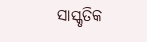ସାସ୍କୃତିକ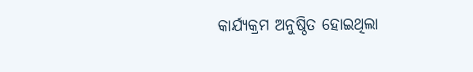କାର୍ଯ୍ୟକ୍ରମ ଅନୁଷ୍ଠିତ ହୋଇଥିଲା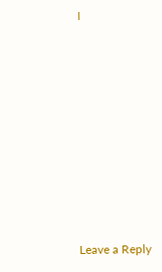।












Leave a Reply